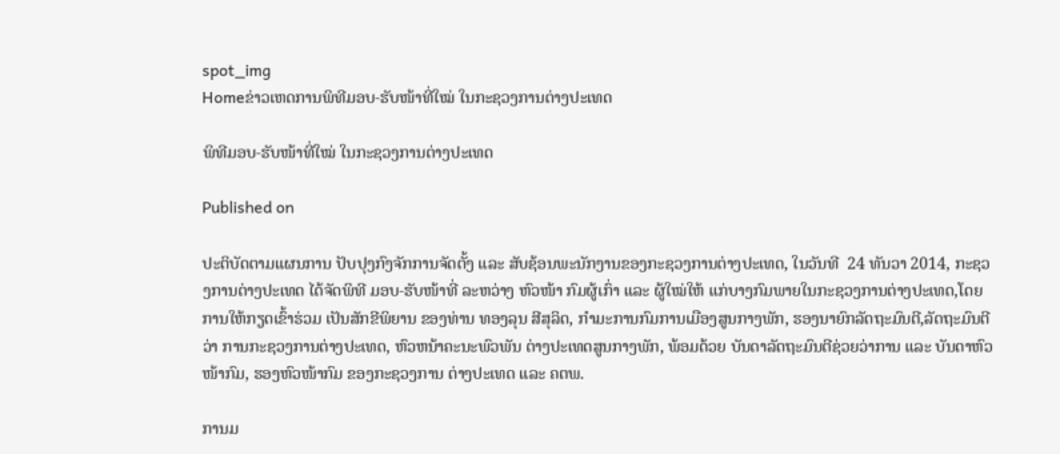spot_img
Homeຂ່າວເຫດການພິທີມອບ-ຮັບໜ້າທີ່ໃໝ່ ໃນກະຊວງການຕ່າງປະເທດ

ພິທີມອບ-ຮັບໜ້າທີ່ໃໝ່ ໃນກະຊວງການຕ່າງປະເທດ

Published on

ປະຕິບັດຕາມແຜນການ ປັບປຸງກົງຈັກການຈັດຕັ້ງ ແລະ ສັບຊ້ອນພະນັກງານຂອງກະຊວງການຕ່າງປະເທດ, ໃນວັນທີ  24 ທັນວາ 2014, ກະຊວງການຕ່າງປະເທດ ໄດ້ຈັດພິທີ ມອບ-ຮັບໜ້າທີ່ ລະຫວ່າງ ຫົວໜ້າ ກົມຜູ້ເກົ່າ ແລະ ຜູ້ໃໝ່ໃຫ້ ແກ່ບາງກົມພາຍໃນກະຊວງການຕ່າງປະເທດ,ໂດຍການໃຫ້ກຽດເຂົ້າຮ່ວມ ເປັນສັກຂີພິຍານ ຂອງທ່ານ ທອງລຸນ ສີສຸລິດ, ກໍາມະການກົມການເມືອງສູນກາງພັກ, ຮອງນາຍົກລັດຖະມົນຕີ,ລັດຖະມົນຕີວ່າ ການກະຊວງການຕ່າງປະເທດ, ຫົວຫນ້າຄະນະພົວພັນ ຕ່າງປະເທດສູນກາງພັກ, ພ້ອມດ້ວຍ ບັນດາລັດຖະມົນຕີຊ່ວຍວ່າການ ແລະ ບັນດາຫົວໜ້າກົມ, ຮອງຫົວໜ້າກົມ ຂອງກະຊວງການ ຕ່າງປະເທດ ແລະ ຄຕພ.

ການມ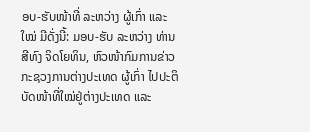ອບ-ຮັບໜ້າທີ່ ລະຫວ່າງ ຜູ້ເກົ່າ ແລະ ໃໝ່ ມີດັ່ງນີ້: ມອບ-ຮັບ ລະຫວ່າງ ທ່ານ ສີທົງ ຈິດໂຍທິນ, ຫົວໜ້າກົມການຂ່າວ ກະຊວງການຕ່າງປະເທດ ຜູ້ເກົ່າ ໄປປະຕິບັດໜ້າທີ່ໃໝ່ຢູ່ຕ່າງປະເທດ ແລະ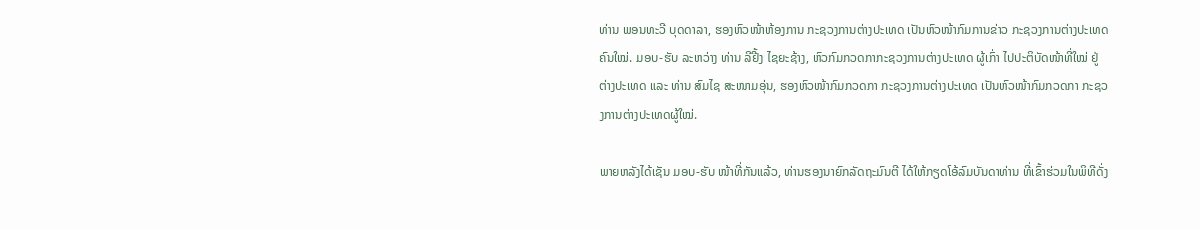ທ່ານ ພອນທະວີ ບຸດດາລາ, ຮອງຫົວໜ້າຫ້ອງການ ກະຊວງການຕ່າງປະເທດ ເປັນຫົວໜ້າກົມການຂ່າວ ກະຊວງການຕ່າງປະເທດ ຄົນໃໝ່. ມອບ-ຮັບ ລະຫວ່າງ ທ່ານ ລີຢີ້ງ ໄຊຍະຊ້າງ, ຫົວກົມກວດກາກະຊວງການຕ່າງປະເທດ ຜູ້ເກົ່າ ໄປປະຕິບັດໜ້າທີ່ໃໝ່ ຢູ່ຕ່າງປະເທດ ແລະ ທ່ານ ສົມໄຊ ສະໜາມອຸ່ນ, ຮອງຫົວໜ້າກົມກວດກາ ກະຊວງການຕ່າງປະເທດ ເປັນຫົວໜ້າກົມກວດກາ ກະຊວງການຕ່າງປະເທດຜູ້ໃໝ່.

ພາຍຫລັງໄດ້ເຊັນ ມອບ-ຮັບ ໜ້າທີ່ກັນແລ້ວ, ທ່ານຮອງນາຍົກລັດຖະມົນຕີ ໄດ້ໃຫ້ກຽດໂອ້ລົມບັນດາທ່ານ ທີ່ເຂົ້າຮ່ວມໃນພິທີດັ່ງ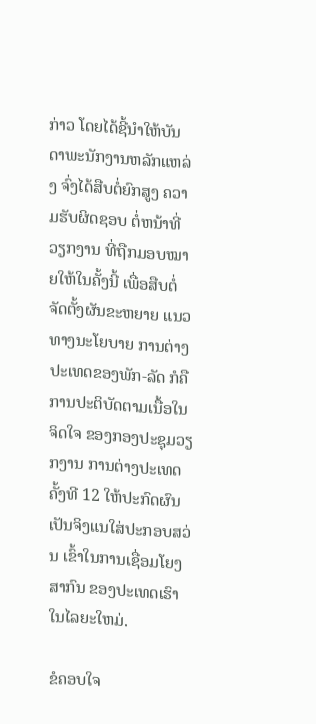ກ່າວ ໂດຍໄດ້ຊີ້ນຳໃຫ້ບັນດາພະນັກງານຫລັກແຫລ່ງ ຈົ່ງໄດ້ສືບຕໍ່ຍົກສູງ ຄວາມຮັບຜິດຊອບ ຕໍ່ຫນ້າທີ່ວຽກງານ ທີ່ຖືກມອບໝາຍໃຫ້ໃນຄັ້ງນີ້ ເພື່ອສືບຕໍ່ຈັດຕັ້ງຜັນຂະຫຍາຍ ແນວທາງນະໂຍບາຍ ການຕ່າງປະເທດຂອງພັກ-ລັດ ກໍຄືການປະຕິບັດຕາມເນື້ອໃນຈິດໃຈ ຂອງກອງປະຊຸມວຽກງານ ການຕ່າງປະເທດ ຄັ້ງທີ 12 ໃຫ້ປະກົດຜົນ ເປັນຈິງແນໃສ່ປະກອບສວ່ນ ເຂົ້າໃນການເຊື່ອມໂຍງສາກົນ ຂອງປະເທດເຮົາ ໃນໄລຍະໃຫມ່.

ຂໍຄອບໃຈ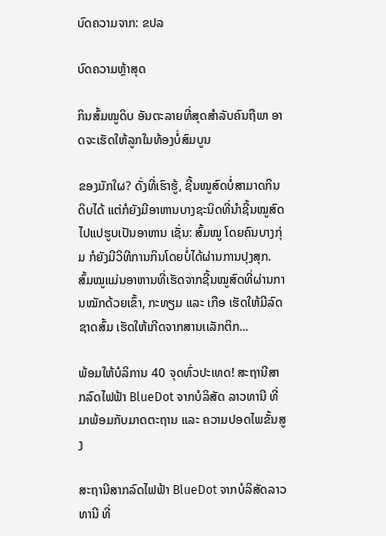ບົດຄວາມຈາກ: ຂປລ

ບົດຄວາມຫຼ້າສຸດ

ກິນສົ້ມໝູດິບ ອັນຕະລາຍທີ່ສຸດສຳລັບຄົນຖືພາ ອາດຈະເຮັດໃຫ້ລູກໃນທ້ອງບໍ່ສົມບູນ

ຂອງມັກໃຜ? ດັ່ງທີ່ເຮົາຮູ້, ຊີ້ນໝູສົດບໍ່ສາມາດກິນດິບໄດ້ ແຕ່ກໍຍັງມີອາຫານບາງຊະນິດທີ່ນໍາຊີ້ນໝູສົດໄປແປຮູບເປັນອາຫານ ເຊັ່ນ: ສົ້ມໝູ ໂດຍຄົນບາງກຸ່ມ ກໍຍັງມີວິທີການກິນໂດຍບໍ່ໄດ້ຜ່ານການປຸງສຸກ. ສົ້ມໝູແມ່ນອາຫານທີ່ເຮັດຈາກຊີ້ນໝູສົດທີ່ຜ່ານການໝັກດ້ວຍເຂົ້າ, ກະທຽມ ແລະ ເກືອ ເຮັດໃຫ້ມີລົດຊາດສົ້ມ ເຮັດໃຫ້ເກີດຈາກສານເເລັກຕິກ...

ພ້ອມໃຫ້ບໍລິການ 40 ຈຸດທົ່ວປະເທດ! ສະຖານີສາກລົດໄຟຟ້າ BlueDot ຈາກບໍລິສັດ ລາວທານີ ທີ່ມາພ້ອມກັບມາດຕະຖານ ແລະ ຄວາມປອດໄພຂັ້ນສູງ

ສະຖານີສາກລົດໄຟຟ້າ BlueDot ຈາກບໍລິສັດລາວທານີ ທີ່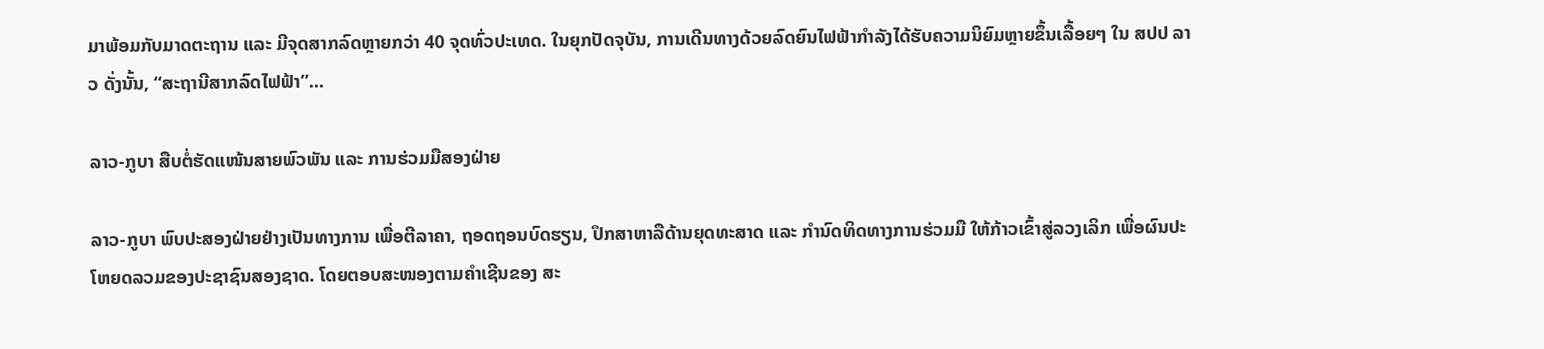ມາພ້ອມກັບມາດຕະຖານ ແລະ ມີຈຸດສາກລົດຫຼາຍກວ່າ 40 ຈຸດທົ່ວປະເທດ. ໃນຍຸກປັດຈຸບັນ, ການເດີນທາງດ້ວຍລົດຍົນໄຟຟ້າກໍາລັງໄດ້ຮັບຄວາມນິຍົມຫຼາຍຂຶ້ນເລື້ອຍໆ ໃນ ສປປ ລາວ ດັ່ງນັ້ນ, “ສະຖານີສາກລົດໄຟຟ້າ”...

ລາວ-ກູບາ ສືບຕໍ່ຮັດແໜ້ນສາຍພົວພັນ ແລະ ການຮ່ວມມືສອງຝ່າຍ

ລາວ-ກູບາ ພົບປະສອງຝ່າຍຢ່າງເປັນທາງການ ເພື່ອຕີລາຄາ, ຖອດຖອນບົດຮຽນ, ປຶກສາຫາລືດ້ານຍຸດທະສາດ ແລະ ກໍານົດທິດທາງການຮ່ວມມື ໃຫ້ກ້າວເຂົ້າສູ່ລວງເລິກ ເພື່ອຜົນປະໂຫຍດລວມຂອງປະຊາຊົນສອງຊາດ. ໂດຍຕອບສະໜອງຕາມຄໍາເຊີນຂອງ ສະ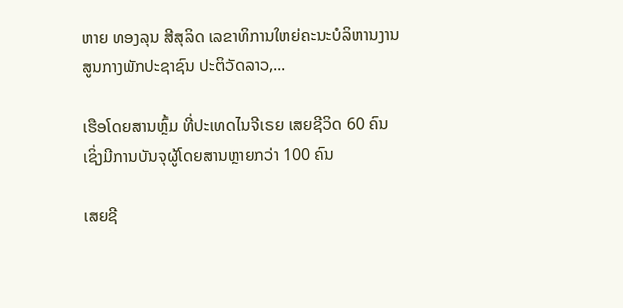ຫາຍ ທອງລຸນ ສີສຸລິດ ເລຂາທິການໃຫຍ່ຄະນະບໍລິຫານງານສູນກາງພັກປະຊາຊົນ ປະຕິວັດລາວ,...

ເຮືອໂດຍສານຫຼົ້ມ ທີ່ປະເທດໄນຈີເຣຍ ເສຍຊີວິດ 60 ຄົນ ເຊິ່ງມີການບັນຈຸຜູ້ໂດຍສານຫຼາຍກວ່າ 100 ຄົນ

ເສຍຊີ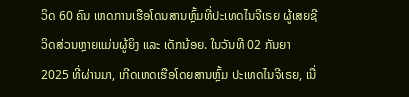ວິດ 60 ຄົນ ເຫດການເຮືອໂດນສານຫຼົ້ມທີ່ປະເທດໄນຈີເຣຍ ຜູ້ເສຍຊີວິດສ່ວນຫຼາຍແມ່ນຜູ້ຍິງ ແລະ ເດັກນ້ອຍ. ໃນວັນທີ 02 ກັນຍາ 2025 ທີ່ຜ່ານມາ, ເກີດເຫດເຮືອໂດຍສານຫຼົ້ມ ປະເທດໄນຈີເຣຍ, ເນື່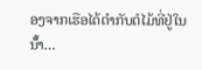ອງຈາກເຮືອໄດ້ຕໍາກັບຕໍໄມ້ທີ່ຢູ່ໃນນ້ໍ້າ...